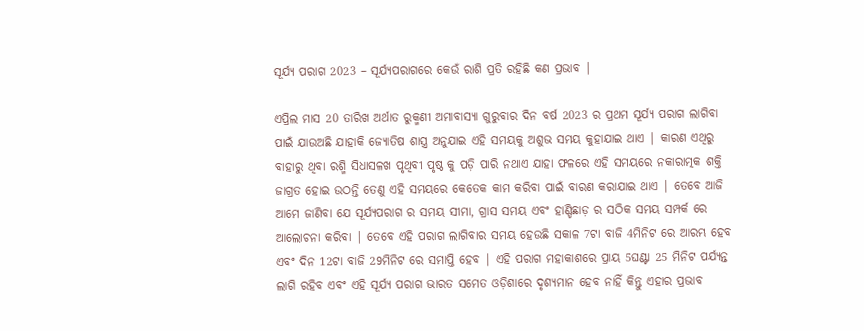ସୂର୍ଯ୍ୟ ପରାଗ 2023 – ସୂର୍ଯ୍ୟପରାଗରେ କେଉଁ ରାଶି ପ୍ରତି ରହିଛି କଣ ପ୍ରଭାବ |

ଏପ୍ରିଲ ମାସ 20 ତାରିଖ ଅର୍ଥାତ ରୁକ୍ମଣୀ ଅମାବାସ୍ୟା ଗୁରୁବାର ଦିନ ବର୍ଷ 2023 ର ପ୍ରଥମ ସୂର୍ଯ୍ୟ ପରାଗ ଲାଗିବା ପାଇଁ ଯାଉଅଛି ଯାହାକି ଜ୍ୟୋତିଷ ଶାସ୍ତ୍ର ଅନୁଯାଇ ଏହି ସମୟକୁ ଅଶୁଭ ସମୟ କୁହାଯାଇ ଥାଏ | କାରଣ ଏଥିରୁ ବାହାରୁ ଥିବା ରଶ୍ମି ସିଧାସଳଖ ପୃଥିବୀ ପୃଷ୍ଠ କୁ ପଡ଼ି ପାରି ନଥାଏ ଯାହା ଫଳରେ ଏହି ସମୟରେ ନକାରାତ୍ମକ ଶକ୍ତି ଜାଗ୍ରତ ହୋଇ ଉଠନ୍ତି ତେଣୁ ଏହି ସମୟରେ କେତେକ କାମ କରିବା ପାଇଁ ବାରଣ କରାଯାଇ ଥାଏ | ତେବେ ଆଜି ଆମେ ଜାଣିବା ଯେ ସୂର୍ଯ୍ୟପରାଗ ର ସମୟ ସୀମା, ଗ୍ରାସ ସମୟ ଏବଂ ହାଣ୍ଡିଛାଡ଼ ର ସଠିକ ସମୟ ସମ୍ପର୍କ ରେ ଆଲୋଚନା କରିବା | ତେବେ ଏହି ପରାଗ ଲାଗିବାର ସମୟ ହେଉଛି ସକାଳ 7ଟା ବାଜି 4ମିନିଟ ରେ ଆରମ୍ଭ ହେବ ଏବଂ ଦିନ 12ଟା ବାଜି 29ମିନିଟ ରେ ସମାପ୍ତି ହେବ | ଏହି ପରାଗ ମହାକାଶରେ ପ୍ରାୟ 5ଘଣ୍ଟା 25 ମିନିଟ ପର୍ଯ୍ୟନ୍ତ ଲାଗି ରହିବ ଏବଂ ଏହି ସୂର୍ଯ୍ୟ ପରାଗ ଭାରତ ସମେତ ଓଡ଼ିଶାରେ ଦୃଶ୍ୟମାନ ହେବ ନାହିଁ କିନ୍ତୁ ଏହାର ପ୍ରଭାବ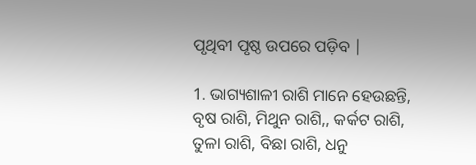ପୃଥିବୀ ପୃଷ୍ଠ ଉପରେ ପଡ଼ିବ |

1. ଭାଗ୍ୟଶାଳୀ ରାଶି ମାନେ ହେଉଛନ୍ତି, ବୃଷ ରାଶି, ମିଥୁନ ରାଶି,, କର୍କଟ ରାଶି, ତୁଳା ରାଶି, ବିଛା ରାଶି, ଧନୁ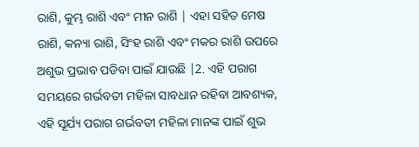ରାଶି, କୁମ୍ଭ ରାଶି ଏବଂ ମୀନ ରାଶି | ଏହା ସହିତ ମେଷ ରାଶି, କନ୍ୟା ରାଶି, ସିଂହ ରାଶି ଏବଂ ମକର ରାଶି ଉପରେ ଅଶୁଭ ପ୍ରଭାବ ପଡିବା ପାଇଁ ଯାଉଛି |2. ଏହି ପରାଗ ସମୟରେ ଗର୍ଭବତୀ ମହିଳା ସାବଧାନ ରହିବା ଆବଶ୍ୟକ, ଏହି ସୂର୍ଯ୍ୟ ପରାଗ ଗର୍ଭବତୀ ମହିଳା ମାନଙ୍କ ପାଇଁ ଶୁଭ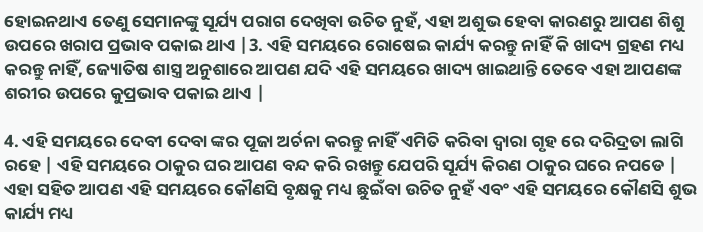ହୋଇନଥାଏ ତେଣୁ ସେମାନଙ୍କୁ ସୂର୍ଯ୍ୟ ପରାଗ ଦେଖିବା ଉଚିତ ନୁହଁ, ଏହା ଅଶୁଭ ହେବା କାରଣରୁ ଆପଣ ଶିଶୁ ଉପରେ ଖରାପ ପ୍ରଭାବ ପକାଇ ଥାଏ |3. ଏହି ସମୟରେ ରୋଷେଇ କାର୍ଯ୍ୟ କରନ୍ତୁ ନାହିଁ କି ଖାଦ୍ୟ ଗ୍ରହଣ ମଧ୍ୟ କରନ୍ତୁ ନାହିଁ, ଜ୍ୟୋତିଷ ଶାସ୍ତ୍ର ଅନୁଶାରେ ଆପଣ ଯଦି ଏହି ସମୟରେ ଖାଦ୍ୟ ଖାଇଥାନ୍ତି ତେବେ ଏହା ଆପଣଙ୍କ ଶରୀର ଉପରେ କୁପ୍ରଭାବ ପକାଇ ଥାଏ |

4. ଏହି ସମୟରେ ଦେବୀ ଦେବା ଙ୍କର ପୂଜା ଅର୍ଚନା କରନ୍ତୁ ନାହିଁ ଏମିତି କରିବା ଦ୍ୱାରା ଗୃହ ରେ ଦରିଦ୍ରତା ଲାଗି ରହେ | ଏହି ସମୟରେ ଠାକୁର ଘର ଆପଣ ବନ୍ଦ କରି ରଖନ୍ତୁ ଯେପରି ସୂର୍ଯ୍ୟ କିରଣ ଠାକୁର ଘରେ ନପଡେ | ଏହା ସହିତ ଆପଣ ଏହି ସମୟରେ କୌଣସି ବୃକ୍ଷକୁ ମଧ୍ୟ ଛୁଇଁବା ଉଚିତ ନୁହଁ ଏବଂ ଏହି ସମୟରେ କୌଣସି ଶୁଭ କାର୍ଯ୍ୟ ମଧ୍ୟ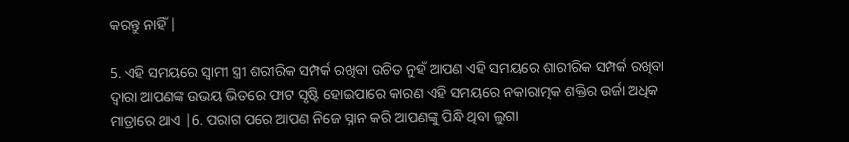କରନ୍ତୁ ନାହିଁ |

5. ଏହି ସମୟରେ ସ୍ୱାମୀ ସ୍ତ୍ରୀ ଶରୀରିକ ସମ୍ପର୍କ ରଖିବା ଉଚିତ ନୁହଁ ଆପଣ ଏହି ସମୟରେ ଶାରୀରିକ ସମ୍ପର୍କ ରଖିବା ଦ୍ଵାରା ଆପଣଙ୍କ ଉଭୟ ଭିତରେ ଫାଟ ସୃଷ୍ଟି ହୋଇପାରେ କାରଣ ଏହି ସମୟରେ ନକାରାତ୍ମକ ଶକ୍ତିର ଉର୍ଜା ଅଧିକ ମାତ୍ରାରେ ଥାଏ |6. ପରାଗ ପରେ ଆପଣ ନିଜେ ସ୍ନାନ କରି ଆପଣଙ୍କୁ ପିନ୍ଧି ଥିବା ଲୁଗା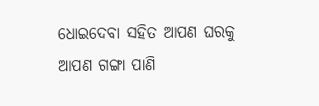ଧୋଇଦେବା ସହିତ ଆପଣ ଘରକୁ ଆପଣ ଗଙ୍ଗା ପାଣି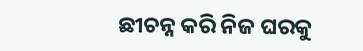ଛୀଚନ୍ନ କରି ନିଜ ଘରକୁ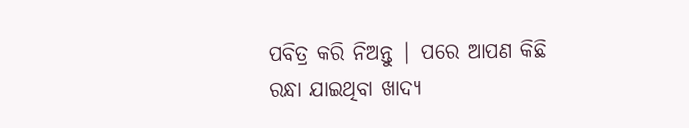ପବିତ୍ର କରି ନିଅନ୍ତୁ | ପରେ ଆପଣ କିଛି ରନ୍ଧା ଯାଇଥିବା ଖାଦ୍ୟ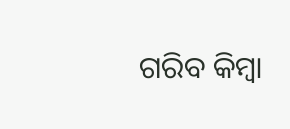ଗରିବ କିମ୍ବା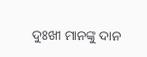ଦୁଃଖୀ ମାନଙ୍କୁ ଦାନ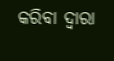କରିବା ଦ୍ଵାରା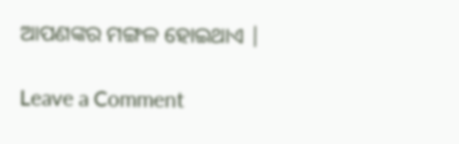ଆପଣଙ୍କର ମଙ୍ଗଳ ହୋଇଥାଏ |

Leave a Comment